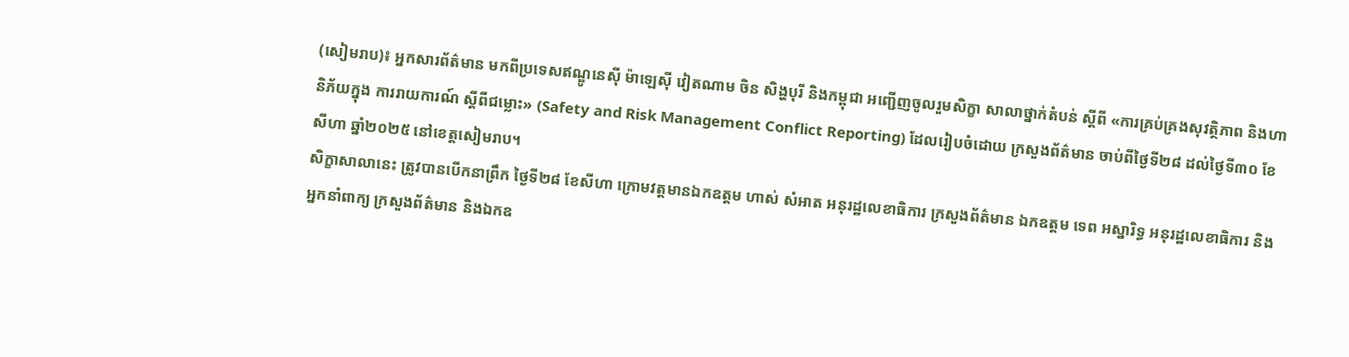(សៀមរាប)៖ អ្នកសារព័ត៌មាន មកពីប្រទេសឥណ្ឌូនេស៊ី ម៉ាឡេស៊ី វៀតណាម ចិន សិង្ហបុរី និងកម្ពុជា អញ្ជើញចូលរួមសិក្ខា សាលាថ្នាក់តំបន់ ស្តីពី «ការគ្រប់គ្រងសុវត្ថិភាព និងហានិភ័យក្នុង ការរាយការណ៍ ស្តីពីជម្លោះ» (Safety and Risk Management Conflict Reporting) ដែលរៀបចំដោយ ក្រសួងព័ត៌មាន ចាប់ពីថ្ងៃទី២៨ ដល់ថ្ងៃទី៣០ ខែសីហា ឆ្នាំ២០២៥ នៅខេត្តសៀមរាប។
សិក្ខាសាលានេះ ត្រូវបានបើកនាព្រឹក ថ្ងៃទី២៨ ខែសីហា ក្រោមវត្តមានឯកឧត្តម ហាស់ សំអាត អនុរដ្ឋលេខាធិការ ក្រសួងព័ត៌មាន ឯកឧត្តម ទេព អស្នារិទ្ធ អនុរដ្ឋលេខាធិការ និងអ្នកនាំពាក្យ ក្រសួងព័ត៌មាន និងឯកឧ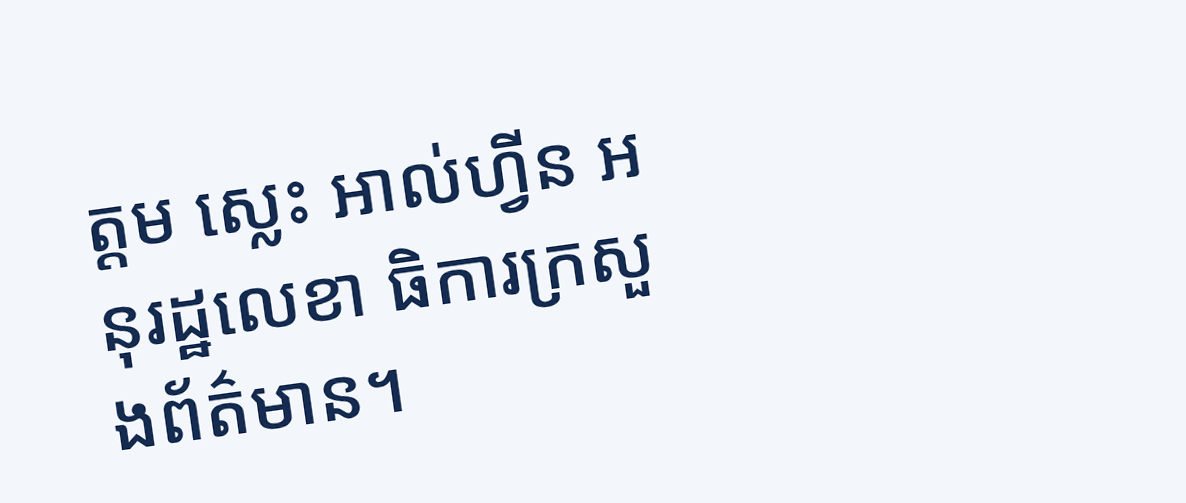ត្តម ស្លេះ អាល់ហ្វីន អនុរដ្ឋលេខា ធិការក្រសួងព័ត៌មាន។